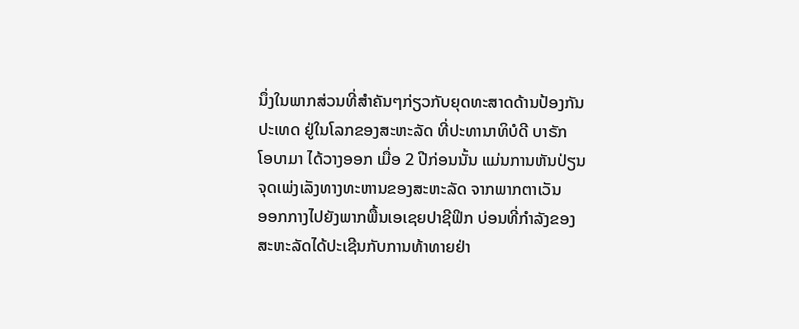ນຶ່ງໃນພາກສ່ວນທີ່ສຳຄັນໆກ່ຽວກັບຍຸດທະສາດດ້ານປ້ອງກັນ
ປະເທດ ຢູ່ໃນໂລກຂອງສະຫະລັດ ທີ່ປະທານາທິບໍດີ ບາຣັກ
ໂອບາມາ ໄດ້ວາງອອກ ເມື່ອ 2 ປີກ່ອນນັ້ນ ແມ່ນການຫັນປ່ຽນ
ຈຸດເພ່ງເລັງທາງທະຫານຂອງສະຫະລັດ ຈາກພາກຕາເວັນ
ອອກກາງໄປຍັງພາກພື້ນເອເຊຍປາຊີຟິກ ບ່ອນທີ່ກຳລັງຂອງ
ສະຫະລັດໄດ້ປະເຊີນກັບການທ້າທາຍຢ່າ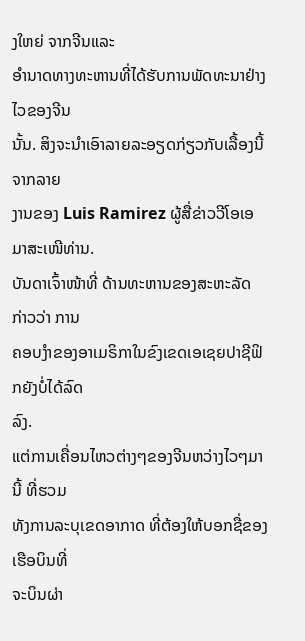ງໃຫຍ່ ຈາກຈີນແລະ
ອຳນາດທາງທະຫານທີ່ໄດ້ຮັບການພັດທະນາຢ່າງໄວຂອງຈີນ
ນັ້ນ. ສິງຈະນຳເອົາລາຍລະອຽດກ່ຽວກັບເລື້ອງນີ້ ຈາກລາຍ
ງານຂອງ Luis Ramirez ຜູ້ສື່ຂ່າວວີໂອເອ ມາສະເໜີທ່ານ.
ບັນດາເຈົ້າໜ້າທີ່ ດ້ານທະຫານຂອງສະຫະລັດ ກ່າວວ່າ ການ
ຄອບງຳຂອງອາເມຣິກາໃນຂົງເຂດເອເຊຍປາຊີຟິກຍັງບໍ່ໄດ້ລົດ
ລົງ.
ແຕ່ການເຄື່ອນໄຫວຕ່າງໆຂອງຈີນຫວ່າງໄວໆມານີ້ ທີ່ຮວມ
ທັງການລະບຸເຂດອາກາດ ທີ່ຕ້ອງໃຫ້ບອກຊື່ຂອງເຮືອບິນທີ່
ຈະບິນຜ່າ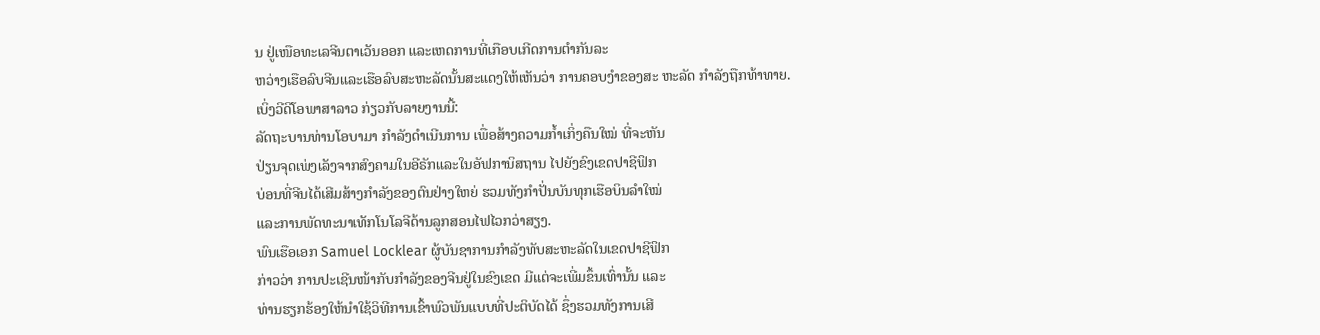ນ ຢູ່ເໜືອທະເລຈີນຕາເວັນອອກ ແລະເຫດການທີ່ເກືອບເກີດການຕຳກັນລະ
ຫວ່າງເຮືອລົບຈີນແລະເຮືອລົບສະຫະລັດນັ້ນສະແດງໃຫ້ເຫັນວ່າ ການຄອບງຳຂອງສະ ຫະລັດ ກຳລັງຖືກທ້າທາຍ.
ເບິ່ງວີດີໂອພາສາລາວ ກ່ຽວກັບລາຍງານນີ້:
ລັດຖະບານທ່ານໂອບາມາ ກຳລັງດຳເນີນການ ເພື່ອສ້າງຄວາມກ້ຳເກິ່ງຄືນໃໝ່ ທີ່ຈະຫັນ
ປ່ຽນຈຸດເພ່ງເລັງຈາກສົງຄາມໃນອີຣັກແລະໃນອັຟການິສຖານ ໄປຍັງຂົງເຂດປາຊີຟິກ
ບ່ອນທີ່ຈີນໄດ້ເສີມສ້າງກຳລັງຂອງຕົນຢ່າງໃຫຍ່ ຮວມທັງກຳປັ່ນບັນທຸກເຮືອບິນລຳໃໝ່
ແລະການພັດທະນາເທັກໂນໂລຈີດ້ານລູກສອນໄຟໄວກວ່າສຽງ.
ພົນເຮືອເອກ Samuel Locklear ຜູ້ບັນຊາການກຳລັງທັບສະຫະລັດໃນເຂດປາຊີຟິກ
ກ່າວວ່າ ການປະເຊີນໜ້າກັບກຳລັງຂອງຈີນຢູ່ໃນຂົງເຂດ ມີແຕ່ຈະເພີ່ມຂຶ້ນເທົ່ານັ້ນ ແລະ
ທ່ານຮຽກຮ້ອງໃຫ້ນຳໃຊ້ວິທີການເຂົ້າພົວພັນແບບທີ່ປະຕິບັດໄດ້ ຊຶ່ງຮວມທັງການເສີ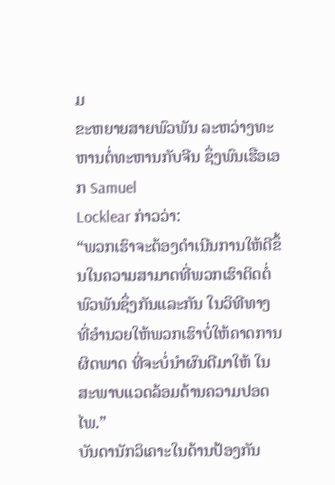ມ
ຂະຫຍາຍສາຍພົວພັນ ລະຫວ່າງທະຫານຕໍ່ທະຫານກັບຈີນ ຊຶ່ງພົນເຮືອເອກ Samuel
Locklear ກ່າວວ່າ:
“ພວກເຮົາຈະຕ້ອງດຳເນີນການໃຫ້ດີຂຶ້ນໃນຄວາມສາມາດທີ່ພວກເຮົາຕິດຕໍ່
ພົວພັນຊຶ່ງກັນແລະກັນ ໃນວິທີທາງ ທີ່ອຳນວຍໃຫ້ພວກເຮົາບໍ່ໃຫ້ຄາດການ
ຜິດພາດ ທີ່ຈະບໍ່ນຳຜົນດີມາໃຫ້ ໃນສະພາບແວດລ້ອມດ້ານຄວາມປອດໄພ.”
ບັນດານັກວິເຄາະໃນດ້ານປ້ອງກັນ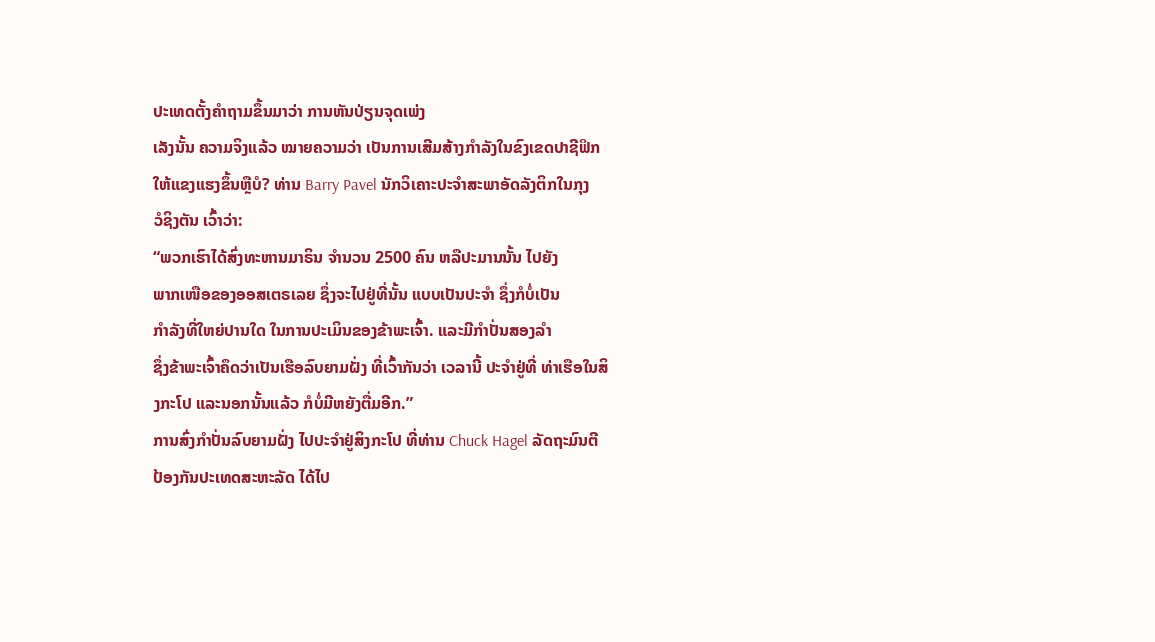ປະເທດຕັ້ງຄຳຖາມຂຶ້ນມາວ່າ ການຫັນປ່ຽນຈຸດເພ່ງ
ເລັງນັ້ນ ຄວາມຈິງແລ້ວ ໝາຍຄວາມວ່າ ເປັນການເສີມສ້າງກຳລັງໃນຂົງເຂດປາຊີຟິກ
ໃຫ້ແຂງແຮງຂຶ້ນຫຼືບໍ? ທ່ານ Barry Pavel ນັກວິເຄາະປະຈໍາສະພາອັດລັງຕິກໃນກຸງ
ວໍຊິງຕັນ ເວົ້າວ່າ:
“ພວກເຮົາໄດ້ສົ່ງທະຫານມາຣິນ ຈຳນວນ 2500 ຄົນ ຫລືປະມານນັ້ນ ໄປຍັງ
ພາກເໜືອຂອງອອສເຕຣເລຍ ຊຶ່ງຈະໄປຢູ່ທີ່ນັ້ນ ແບບເປັນປະຈໍາ ຊຶ່ງກໍບໍ່ເປັນ
ກຳລັງທີ່ໃຫຍ່ປານໃດ ໃນການປະເມິນຂອງຂ້າພະເຈົ້າ. ແລະມີກຳປັ່ນສອງລຳ
ຊຶ່ງຂ້າພະເຈົ້າຄຶດວ່າເປັນເຮືອລົບຍາມຝັ່ງ ທີ່ເວົ້າກັນວ່າ ເວລານີ້ ປະຈຳຢູ່ທີ່ ທ່າເຮືອໃນສິງກະໂປ ແລະນອກນັ້ນແລ້ວ ກໍບໍ່ມີຫຍັງຕື່ມອີກ.”
ການສົ່ງກຳປັ່ນລົບຍາມຝັ່ງ ໄປປະຈຳຢູ່ສິງກະໂປ ທີ່ທ່ານ Chuck Hagel ລັດຖະມົນຕີ
ປ້ອງກັນປະເທດສະຫະລັດ ໄດ້ໄປ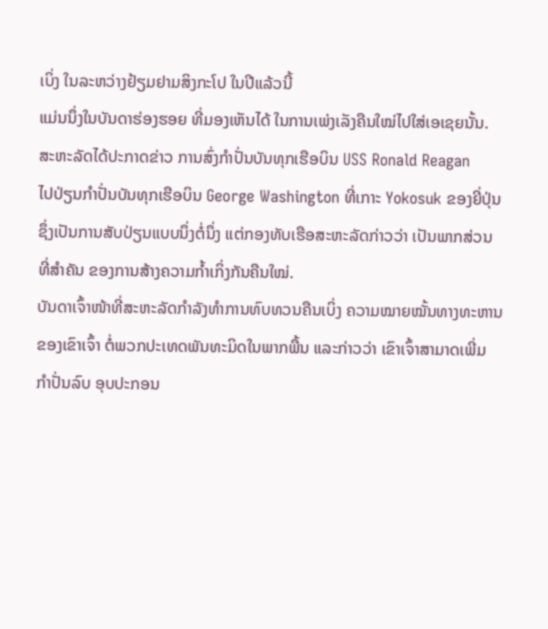ເບິ່ງ ໃນລະຫວ່າງຢ້ຽມຢາມສິງກະໂປ ໃນປີແລ້ວນີ້
ແມ່ນນຶ່ງໃນບັນດາຮ່ອງຮອຍ ທີ່ມອງເຫັນໄດ້ ໃນການເພ່ງເລັງຄືນໃໝ່ໄປໃສ່ເອເຊຍນັ້ນ.
ສະຫະລັດໄດ້ປະກາດຂ່າວ ການສົ່ງກຳປັ່ນບັນທຸກເຮືອບິນ USS Ronald Reagan
ໄປປ່ຽນກຳປັ່ນບັນທຸກເຮືອບິນ George Washington ທີ່ເກາະ Yokosuk ຂອງຍີ່ປຸ່ນ
ຊຶ່ງເປັນການສັບປ່ຽນແບບນຶ່ງຕໍ່ນຶ່ງ ແຕ່ກອງທັບເຮືອສະຫະລັດກ່າວວ່າ ເປັນພາກສ່ວນ
ທີ່ສຳຄັນ ຂອງການສ້າງຄວາມກ້ຳເກິ່ງກັນຄືນໃໝ່.
ບັນດາເຈົ້າໜ້າທີ່ສະຫະລັດກຳລັງທຳການທົບທວນຄືນເບິ່ງ ຄວາມໝາຍໝັ້ນທາງທະຫານ
ຂອງເຂົາເຈົ້າ ຕໍ່ພວກປະເທດພັນທະມິດໃນພາກພື້ນ ແລະກ່າວວ່າ ເຂົາເຈົ້າສາມາດເພີ່ມ
ກຳປັ່ນລົບ ອຸບປະກອນ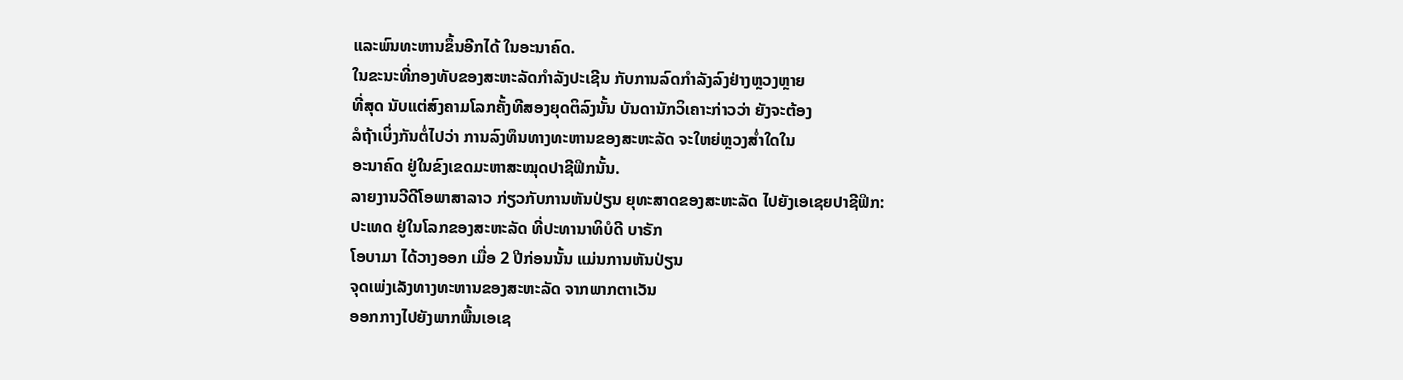ແລະພົນທະຫານຂຶ້ນອີກໄດ້ ໃນອະນາຄົດ.
ໃນຂະນະທີ່ກອງທັບຂອງສະຫະລັດກຳລັງປະເຊີນ ກັບການລົດກຳລັງລົງຢ່າງຫຼວງຫຼາຍ
ທີ່ສຸດ ນັບແຕ່ສົງຄາມໂລກຄັ້ງທີສອງຍຸດຕິລົງນັ້ນ ບັນດານັກວິເຄາະກ່າວວ່າ ຍັງຈະຕ້ອງ
ລໍຖ້າເບິ່ງກັນຕໍ່ໄປວ່າ ການລົງທຶນທາງທະຫານຂອງສະຫະລັດ ຈະໃຫຍ່ຫຼວງສໍ່າໃດໃນ
ອະນາຄົດ ຢູ່ໃນຂົງເຂດມະຫາສະໝຸດປາຊີຟິກນັ້ນ.
ລາຍງານວີດີໂອພາສາລາວ ກ່ຽວກັບການຫັນປ່ຽນ ຍຸທະສາດຂອງສະຫະລັດ ໄປຍັງເອເຊຍປາຊີຟິກ:
ປະເທດ ຢູ່ໃນໂລກຂອງສະຫະລັດ ທີ່ປະທານາທິບໍດີ ບາຣັກ
ໂອບາມາ ໄດ້ວາງອອກ ເມື່ອ 2 ປີກ່ອນນັ້ນ ແມ່ນການຫັນປ່ຽນ
ຈຸດເພ່ງເລັງທາງທະຫານຂອງສະຫະລັດ ຈາກພາກຕາເວັນ
ອອກກາງໄປຍັງພາກພື້ນເອເຊ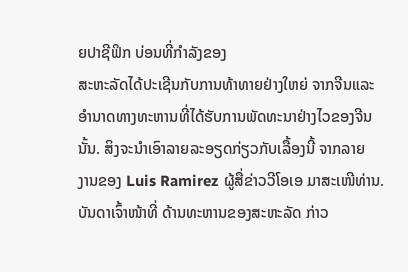ຍປາຊີຟິກ ບ່ອນທີ່ກຳລັງຂອງ
ສະຫະລັດໄດ້ປະເຊີນກັບການທ້າທາຍຢ່າງໃຫຍ່ ຈາກຈີນແລະ
ອຳນາດທາງທະຫານທີ່ໄດ້ຮັບການພັດທະນາຢ່າງໄວຂອງຈີນ
ນັ້ນ. ສິງຈະນຳເອົາລາຍລະອຽດກ່ຽວກັບເລື້ອງນີ້ ຈາກລາຍ
ງານຂອງ Luis Ramirez ຜູ້ສື່ຂ່າວວີໂອເອ ມາສະເໜີທ່ານ.
ບັນດາເຈົ້າໜ້າທີ່ ດ້ານທະຫານຂອງສະຫະລັດ ກ່າວ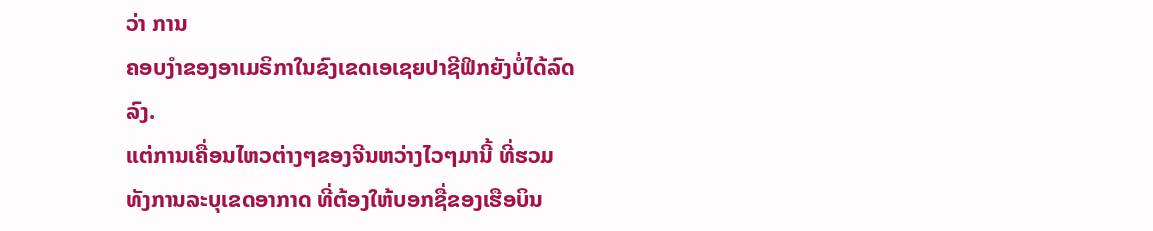ວ່າ ການ
ຄອບງຳຂອງອາເມຣິກາໃນຂົງເຂດເອເຊຍປາຊີຟິກຍັງບໍ່ໄດ້ລົດ
ລົງ.
ແຕ່ການເຄື່ອນໄຫວຕ່າງໆຂອງຈີນຫວ່າງໄວໆມານີ້ ທີ່ຮວມ
ທັງການລະບຸເຂດອາກາດ ທີ່ຕ້ອງໃຫ້ບອກຊື່ຂອງເຮືອບິນ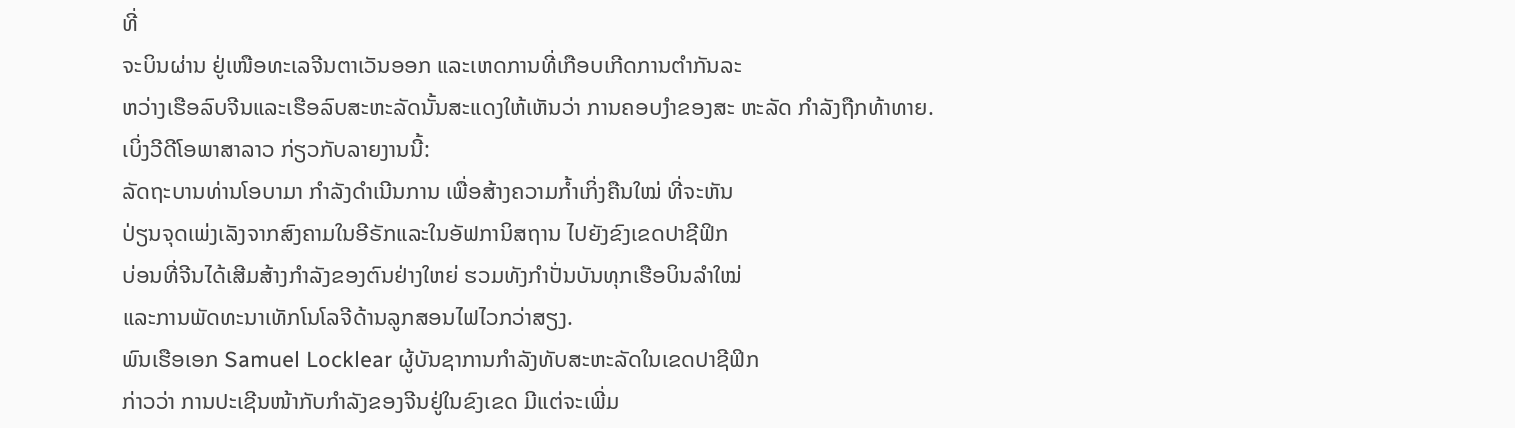ທີ່
ຈະບິນຜ່ານ ຢູ່ເໜືອທະເລຈີນຕາເວັນອອກ ແລະເຫດການທີ່ເກືອບເກີດການຕຳກັນລະ
ຫວ່າງເຮືອລົບຈີນແລະເຮືອລົບສະຫະລັດນັ້ນສະແດງໃຫ້ເຫັນວ່າ ການຄອບງຳຂອງສະ ຫະລັດ ກຳລັງຖືກທ້າທາຍ.
ເບິ່ງວີດີໂອພາສາລາວ ກ່ຽວກັບລາຍງານນີ້:
ລັດຖະບານທ່ານໂອບາມາ ກຳລັງດຳເນີນການ ເພື່ອສ້າງຄວາມກ້ຳເກິ່ງຄືນໃໝ່ ທີ່ຈະຫັນ
ປ່ຽນຈຸດເພ່ງເລັງຈາກສົງຄາມໃນອີຣັກແລະໃນອັຟການິສຖານ ໄປຍັງຂົງເຂດປາຊີຟິກ
ບ່ອນທີ່ຈີນໄດ້ເສີມສ້າງກຳລັງຂອງຕົນຢ່າງໃຫຍ່ ຮວມທັງກຳປັ່ນບັນທຸກເຮືອບິນລຳໃໝ່
ແລະການພັດທະນາເທັກໂນໂລຈີດ້ານລູກສອນໄຟໄວກວ່າສຽງ.
ພົນເຮືອເອກ Samuel Locklear ຜູ້ບັນຊາການກຳລັງທັບສະຫະລັດໃນເຂດປາຊີຟິກ
ກ່າວວ່າ ການປະເຊີນໜ້າກັບກຳລັງຂອງຈີນຢູ່ໃນຂົງເຂດ ມີແຕ່ຈະເພີ່ມ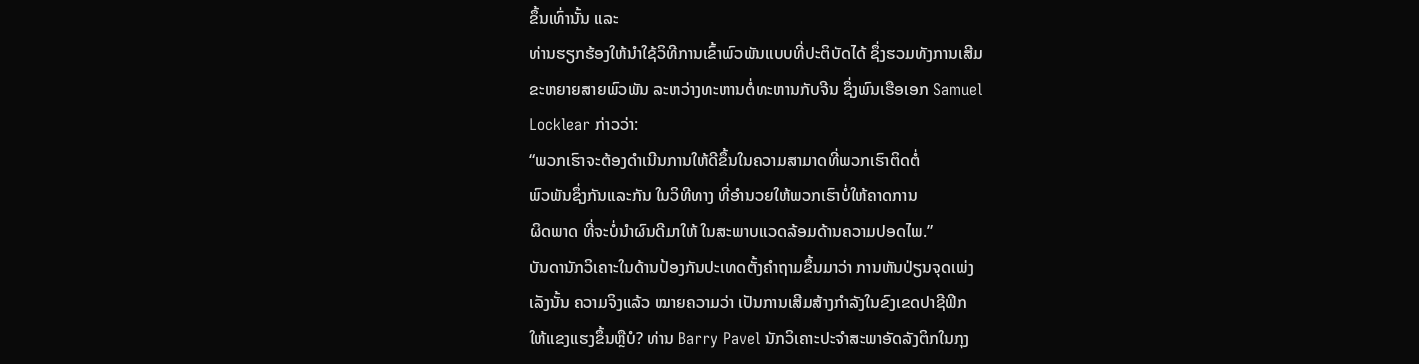ຂຶ້ນເທົ່ານັ້ນ ແລະ
ທ່ານຮຽກຮ້ອງໃຫ້ນຳໃຊ້ວິທີການເຂົ້າພົວພັນແບບທີ່ປະຕິບັດໄດ້ ຊຶ່ງຮວມທັງການເສີມ
ຂະຫຍາຍສາຍພົວພັນ ລະຫວ່າງທະຫານຕໍ່ທະຫານກັບຈີນ ຊຶ່ງພົນເຮືອເອກ Samuel
Locklear ກ່າວວ່າ:
“ພວກເຮົາຈະຕ້ອງດຳເນີນການໃຫ້ດີຂຶ້ນໃນຄວາມສາມາດທີ່ພວກເຮົາຕິດຕໍ່
ພົວພັນຊຶ່ງກັນແລະກັນ ໃນວິທີທາງ ທີ່ອຳນວຍໃຫ້ພວກເຮົາບໍ່ໃຫ້ຄາດການ
ຜິດພາດ ທີ່ຈະບໍ່ນຳຜົນດີມາໃຫ້ ໃນສະພາບແວດລ້ອມດ້ານຄວາມປອດໄພ.”
ບັນດານັກວິເຄາະໃນດ້ານປ້ອງກັນປະເທດຕັ້ງຄຳຖາມຂຶ້ນມາວ່າ ການຫັນປ່ຽນຈຸດເພ່ງ
ເລັງນັ້ນ ຄວາມຈິງແລ້ວ ໝາຍຄວາມວ່າ ເປັນການເສີມສ້າງກຳລັງໃນຂົງເຂດປາຊີຟິກ
ໃຫ້ແຂງແຮງຂຶ້ນຫຼືບໍ? ທ່ານ Barry Pavel ນັກວິເຄາະປະຈໍາສະພາອັດລັງຕິກໃນກຸງ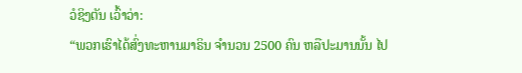ວໍຊິງຕັນ ເວົ້າວ່າ:
“ພວກເຮົາໄດ້ສົ່ງທະຫານມາຣິນ ຈຳນວນ 2500 ຄົນ ຫລືປະມານນັ້ນ ໄປ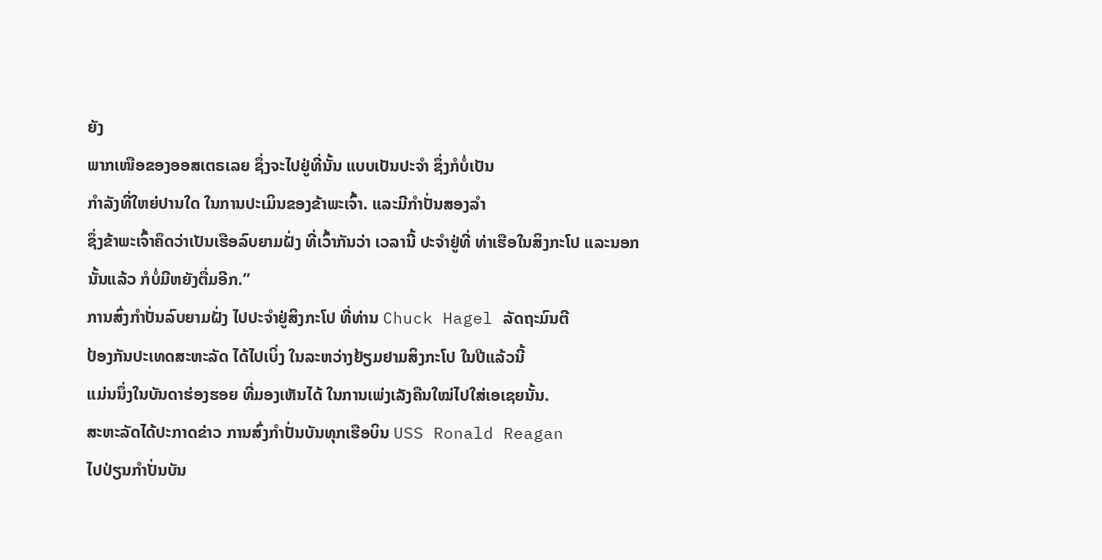ຍັງ
ພາກເໜືອຂອງອອສເຕຣເລຍ ຊຶ່ງຈະໄປຢູ່ທີ່ນັ້ນ ແບບເປັນປະຈໍາ ຊຶ່ງກໍບໍ່ເປັນ
ກຳລັງທີ່ໃຫຍ່ປານໃດ ໃນການປະເມິນຂອງຂ້າພະເຈົ້າ. ແລະມີກຳປັ່ນສອງລຳ
ຊຶ່ງຂ້າພະເຈົ້າຄຶດວ່າເປັນເຮືອລົບຍາມຝັ່ງ ທີ່ເວົ້າກັນວ່າ ເວລານີ້ ປະຈຳຢູ່ທີ່ ທ່າເຮືອໃນສິງກະໂປ ແລະນອກນັ້ນແລ້ວ ກໍບໍ່ມີຫຍັງຕື່ມອີກ.”
ການສົ່ງກຳປັ່ນລົບຍາມຝັ່ງ ໄປປະຈຳຢູ່ສິງກະໂປ ທີ່ທ່ານ Chuck Hagel ລັດຖະມົນຕີ
ປ້ອງກັນປະເທດສະຫະລັດ ໄດ້ໄປເບິ່ງ ໃນລະຫວ່າງຢ້ຽມຢາມສິງກະໂປ ໃນປີແລ້ວນີ້
ແມ່ນນຶ່ງໃນບັນດາຮ່ອງຮອຍ ທີ່ມອງເຫັນໄດ້ ໃນການເພ່ງເລັງຄືນໃໝ່ໄປໃສ່ເອເຊຍນັ້ນ.
ສະຫະລັດໄດ້ປະກາດຂ່າວ ການສົ່ງກຳປັ່ນບັນທຸກເຮືອບິນ USS Ronald Reagan
ໄປປ່ຽນກຳປັ່ນບັນ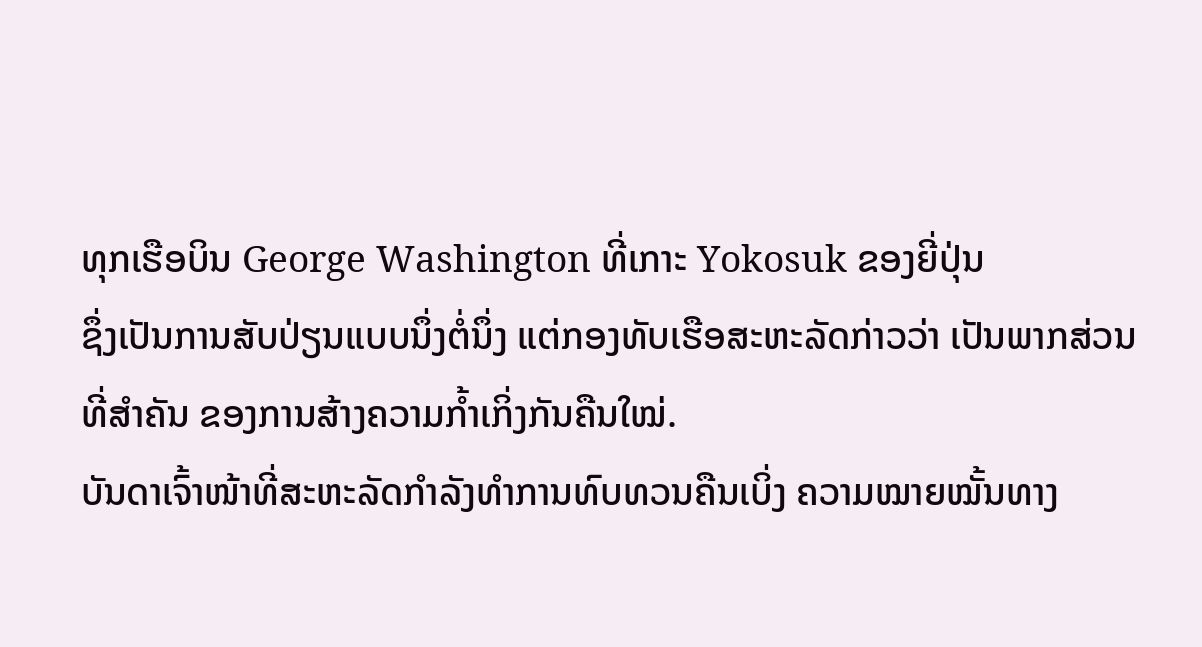ທຸກເຮືອບິນ George Washington ທີ່ເກາະ Yokosuk ຂອງຍີ່ປຸ່ນ
ຊຶ່ງເປັນການສັບປ່ຽນແບບນຶ່ງຕໍ່ນຶ່ງ ແຕ່ກອງທັບເຮືອສະຫະລັດກ່າວວ່າ ເປັນພາກສ່ວນ
ທີ່ສຳຄັນ ຂອງການສ້າງຄວາມກ້ຳເກິ່ງກັນຄືນໃໝ່.
ບັນດາເຈົ້າໜ້າທີ່ສະຫະລັດກຳລັງທຳການທົບທວນຄືນເບິ່ງ ຄວາມໝາຍໝັ້ນທາງ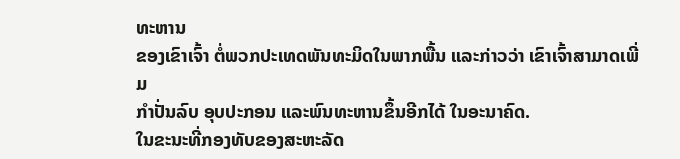ທະຫານ
ຂອງເຂົາເຈົ້າ ຕໍ່ພວກປະເທດພັນທະມິດໃນພາກພື້ນ ແລະກ່າວວ່າ ເຂົາເຈົ້າສາມາດເພີ່ມ
ກຳປັ່ນລົບ ອຸບປະກອນ ແລະພົນທະຫານຂຶ້ນອີກໄດ້ ໃນອະນາຄົດ.
ໃນຂະນະທີ່ກອງທັບຂອງສະຫະລັດ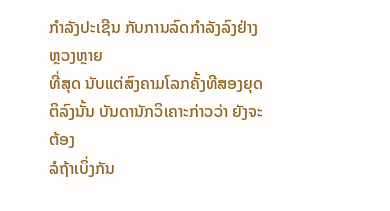ກຳລັງປະເຊີນ ກັບການລົດກຳລັງລົງຢ່າງຫຼວງຫຼາຍ
ທີ່ສຸດ ນັບແຕ່ສົງຄາມໂລກຄັ້ງທີສອງຍຸດຕິລົງນັ້ນ ບັນດານັກວິເຄາະກ່າວວ່າ ຍັງຈະຕ້ອງ
ລໍຖ້າເບິ່ງກັນ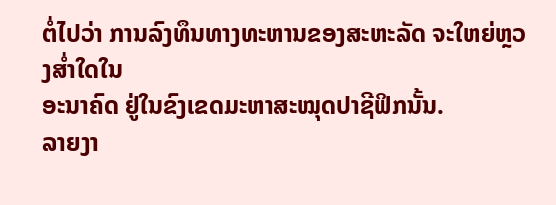ຕໍ່ໄປວ່າ ການລົງທຶນທາງທະຫານຂອງສະຫະລັດ ຈະໃຫຍ່ຫຼວງສໍ່າໃດໃນ
ອະນາຄົດ ຢູ່ໃນຂົງເຂດມະຫາສະໝຸດປາຊີຟິກນັ້ນ.
ລາຍງາ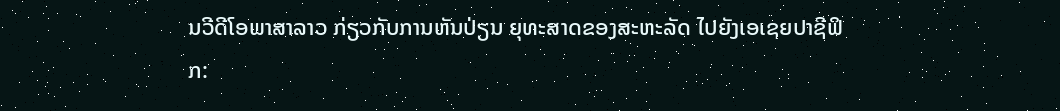ນວີດີໂອພາສາລາວ ກ່ຽວກັບການຫັນປ່ຽນ ຍຸທະສາດຂອງສະຫະລັດ ໄປຍັງເອເຊຍປາຊີຟິກ: